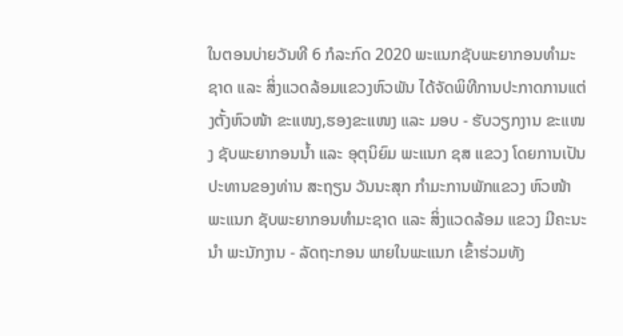ໃນຕອນບ່າຍວັນທີ 6 ກໍລະກົດ 2020 ພະແນກຊັບພະຍາກອນທໍາມະຊາດ ແລະ ສິ່ງແວດລ້ອມແຂວງຫົວພັນ ໄດ້ຈັດພິທີການປະກາດການແຕ່ງຕັ້ງຫົວໜ້າ ຂະແໜງ,ຮອງຂະແໜງ ແລະ ມອບ - ຮັບວຽກງານ ຂະແໜງ ຊັບພະຍາກອນນໍ້າ ແລະ ອຸຕຸນິຍົມ ພະແນກ ຊສ ແຂວງ ໂດຍການເປັນປະທານຂອງທ່ານ ສະຖຽນ ວັນນະສຸກ ກໍາມະການພັກແຂວງ ຫົວໜ້າພະແນກ ຊັບພະຍາກອນທໍາມະຊາດ ແລະ ສິ່ງແວດລ້ອມ ແຂວງ ມີຄະນະນຳ ພະນັກງານ - ລັດຖະກອນ ພາຍໃນພະແນກ ເຂົ້າຮ່ວມທັງ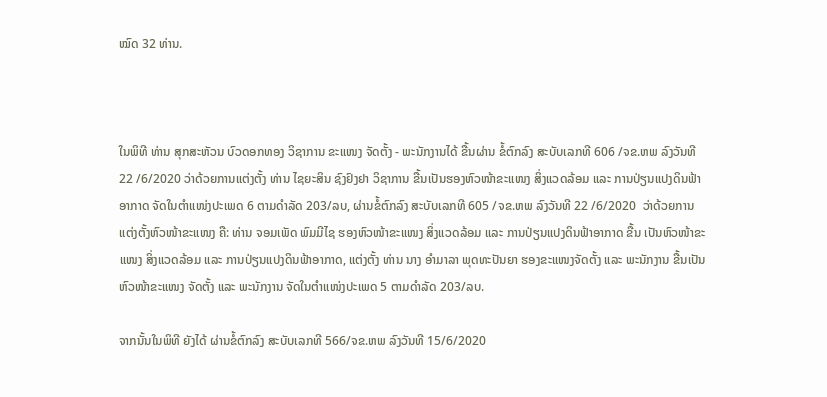ໝົດ 32 ທ່ານ.



ໃນພິທີ ທ່ານ ສຸກສະຫັວນ ບົວດອກທອງ ວິຊາການ ຂະແໜງ ຈັດຕັ້ງ - ພະນັກງານໄດ້ ຂື້ນຜ່ານ ຂໍ້ຕົກລົງ ສະບັບເລກທີ 606 /ຈຂ.ຫພ ລົງວັນທີ 22 /6/2020 ວ່າດ້ວຍການແຕ່ງຕັ້ງ ທ່ານ ໄຊຍະສິນ ຊົງຢົງຢາ ວິຊາການ ຂື້ນເປັນຮອງຫົວໜ້າຂະແໜງ ສິ່ງແວດລ້ອມ ແລະ ການປ່ຽນແປງດິນຟ້າອາກາດ ຈັດໃນຕໍາແໜ່ງປະເພດ 6 ຕາມດໍາລັດ 203/ລບ, ຜ່ານຂໍ້ຕົກລົງ ສະບັບເລກທີ 605 /ຈຂ.ຫພ ລົງວັນທີ 22 /6/2020  ວ່າດ້ວຍການແຕ່ງຕັ້ງຫົວໜ້າຂະແໜງ ຄື: ທ່ານ ຈອມເພັດ ພົມມີໄຊ ຮອງຫົວໜ້າຂະແໜງ ສິ່ງແວດລ້ອມ ແລະ ການປ່ຽນແປງດິນຟ້າອາກາດ ຂື້ນ ເປັນຫົວໜ້າຂະແໜງ ສິ່ງແວດລ້ອມ ແລະ ການປ່ຽນແປງດິນຟ້າອາກາດ, ແຕ່ງຕັ້ງ ທ່ານ ນາງ ອໍາມາລາ ພຸດທະປັນຍາ ຮອງຂະແໜງຈັດຕັ້ງ ແລະ ພະນັກງານ ຂື້ນເປັນ ຫົວໜ້າຂະແໜງ ຈັດຕັ້ງ ແລະ ພະນັກງານ ຈັດໃນຕໍາແໜ່ງປະເພດ 5 ຕາມດໍາລັດ 203/ລບ.

ຈາກນັ້ນໃນພິທີ ຍັງໄດ້ ຜ່ານຂໍ້ຕົກລົງ ສະບັບເລກທີ 566/ຈຂ.ຫພ ລົງວັນທີ 15/6/2020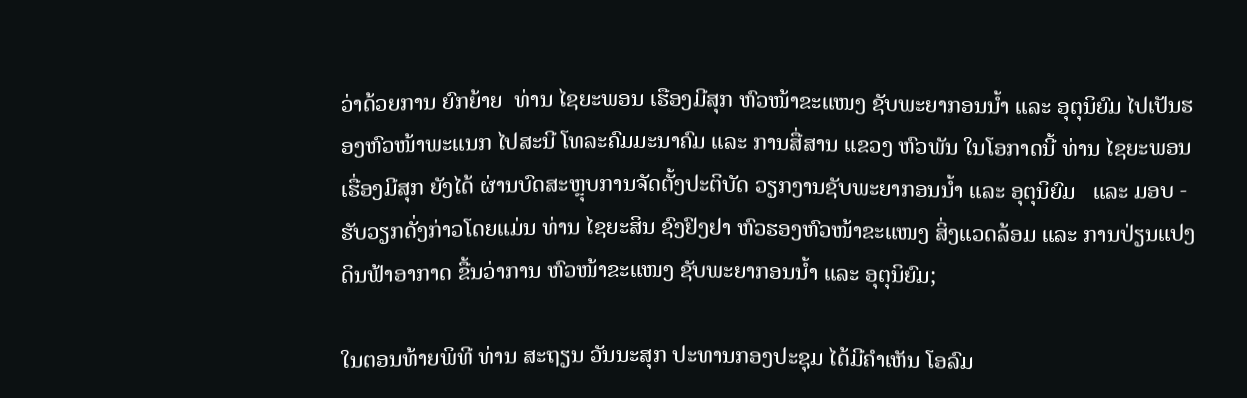ວ່າດ້ວຍການ ຍົກຍ້າຍ  ທ່ານ ໄຊຍະພອນ ເຮືອງມີສຸກ ຫົວໜ້າຂະແໜງ ຊັບພະຍາກອນນໍ້າ ແລະ ອຸຕຸນິຍົມ ໄປເປັນຮອງຫົວໜ້າພະແນກ ໄປສະນີ ໂທລະຄົມມະນາຄົມ ແລະ ການສື່ສານ ແຂວງ ຫົວພັນ ໃນໂອກາດນີ້ ທ່ານ ໄຊຍະພອນ ເຮື່ອງມີສຸກ ຍັງໄດ້ ຜ່ານບົດສະຫຼຸບການຈັດຕັ້ງປະຕິບັດ ວຽກງານຊັບພະຍາກອນນໍ້າ ແລະ ອຸຕຸນິຍົມ   ແລະ ມອບ - ຮັບວຽກດັ່ງກ່າວໂດຍແມ່ນ ທ່ານ ໄຊຍະສິນ ຊົງຢົງຢາ ຫົວຮອງຫົວໜ້າຂະແໜງ ສິ່ງແວດລ້ອມ ແລະ ການປ່ຽນແປງດິນຟ້າອາກາດ ຂື້ນວ່າການ ຫົວໜ້າຂະແໜງ ຊັບພະຍາກອນນໍ້າ ແລະ ອຸຕຸນິຍົມ;

ໃນຕອນທ້າຍພິທີ ທ່ານ ສະຖຽນ ວັນນະສຸກ ປະທານກອງປະຊຸມ ໄດ້ມີຄຳເຫັນ ໂອລົມ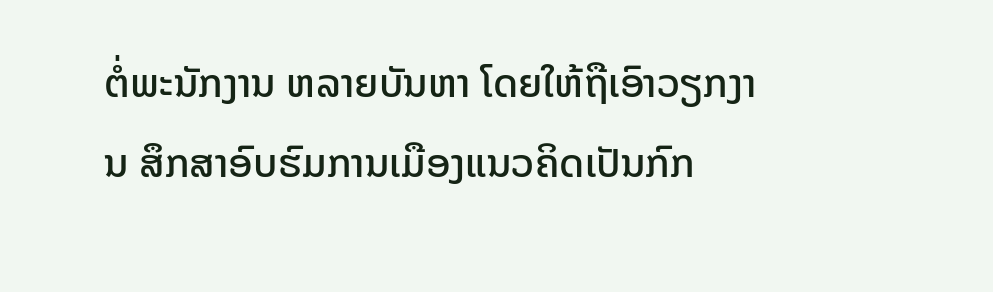ຕໍ່ພະນັກງານ ຫລາຍບັນຫາ ໂດຍໃຫ້ຖືເອົາວຽກງານ ສຶກສາອົບຮົມການເມືອງແນວຄິດເປັນກົກ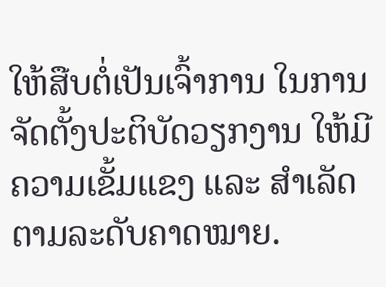ໃຫ້ສືບຕໍ່ເປັນເຈົ້າການ ໃນການ ຈັດຕັ້ງປະຕິບັດວຽກງານ ໃຫ້ມີຄວາມເຂັ້ມແຂງ ແລະ ສຳເລັດຕາມລະດັບຄາດໝາຍ.